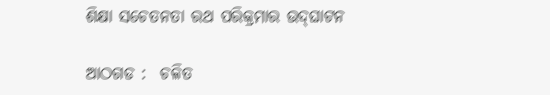ଶିକ୍ଷା ସଚେତନତା ରଥ ପରିକ୍ରମାର ଉଦ୍‍ଘାଟନ

ଆଠଗଡ :  ଚଳିତ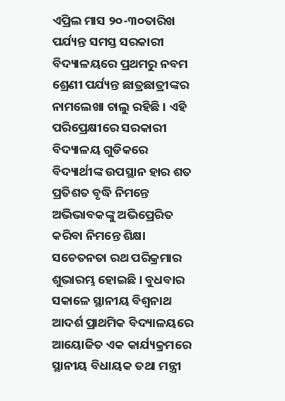ଏପ୍ରିଲ ମାସ ୨୦-୩୦ତାରିଖ ପର୍ଯ୍ୟନ୍ତ ସମସ୍ତ ସରକାରୀ ବିଦ୍ୟାଳୟରେ ପ୍ରଥମରୁ ନବମ ଶ୍ରେଣୀ ପର୍ଯ୍ୟନ୍ତ ଛାତ୍ରଛାତ୍ରୀଙ୍କର ନାମଲେଖା ଚାଲୁ ରହିଛି । ଏହି ପରିପ୍ରେକ୍ଷୀରେ ସରକାରୀ ବିଦ୍ୟାଳୟ ଗୁଡିକରେ ବିଦ୍ୟାର୍ଥୀଙ୍କ ଉପସ୍ଥାନ ହାର ଶତ ପ୍ରତିଶତ ବୃଦ୍ଧି ନିମନ୍ତେ ଅଭିଭାବକଙ୍କୁ ଅଭିପ୍ରେରିତ କରିବା ନିମନ୍ତେ ଶିକ୍ଷା ସଚେତନତା ରଥ ପରିକ୍ରମାର ଶୁଭାରମ୍ଭ ହୋଇଛି । ବୁଧବାର ସକାଳେ ସ୍ଥାନୀୟ ବିଶ୍ୱନାଥ ଆଦର୍ଶ ପ୍ରାଥମିକ ବିଦ୍ୟାଳୟରେ ଆୟୋଜିତ ଏକ କାର୍ଯ୍ୟକ୍ରମରେ ସ୍ଥାନୀୟ ବିଧାୟକ ତଥା ମନ୍ତ୍ରୀ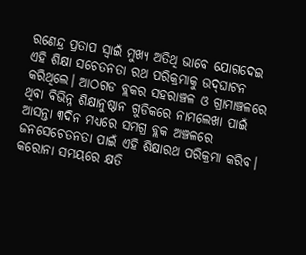ରଣେନ୍ଦ୍ର ପ୍ରତାପ ସ୍ୱାଇଁ ମୁଖ୍ୟ ଅତିଥି ଭାବେ ଯୋଗଦେଇ ଏହି ଶିକ୍ଷା ସଚେତନତା ରଥ ପରିକ୍ରମାକୁ ଉଦ୍‍ଘାଟନ କରିଥିଲେ। ଆଠଗଡ ବ୍ଲକର ସହରାଞ୍ଚଳ ଓ ଗ୍ରାମାଞ୍ଚଳରେ ଥିବା ବିଭିନ୍ନ ଶିକ୍ଷାନୁଷ୍ଠାନ ଗୁଡିକରେ ନାମଲେଖା ପାଇଁ ଆସନ୍ତା ୩ଦିନ ମଧ୍ୟରେ ସମଗ୍ର ବ୍ଲକ ଅଞ୍ଚଳରେ ଜନସେଚେତନତା ପାଇଁ ଏହି ଶିକ୍ଷାରଥ ପରିକ୍ରମା କରିବ। କରୋନା ସମୟରେ କ୍ଷତି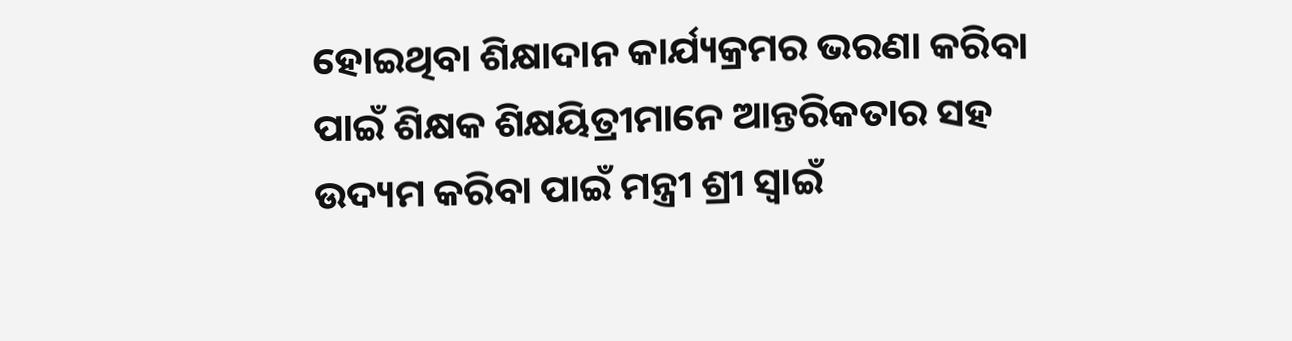ହୋଇଥିବା ଶିକ୍ଷାଦାନ କାର୍ଯ୍ୟକ୍ରମର ଭରଣା କରିବା ପାଇଁ ଶିକ୍ଷକ ଶିକ୍ଷୟିତ୍ରୀମାନେ ଆନ୍ତରିକତାର ସହ ଉଦ୍ୟମ କରିବା ପାଇଁ ମନ୍ତ୍ରୀ ଶ୍ରୀ ସ୍ୱାଇଁ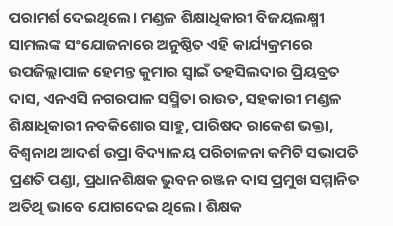ପରାମର୍ଶ ଦେଇଥିଲେ। ମଣ୍ଡଳ ଶିକ୍ଷାଧିକାରୀ ବିଜୟଲକ୍ଷ୍ମୀ ସାମଲଙ୍କ ସଂଯୋଜନାରେ ଅନୁଷ୍ଠିତ ଏହି କାର୍ଯ୍ୟକ୍ରମରେ ଉପଜିଲ୍ଲାପାଳ ହେମନ୍ତ କୁମାର ସ୍ୱାଇଁ ତହସିଲଦାର ପ୍ରିୟବ୍ରତ ଦାସ, ଏନଏସି ନଗରପାଳ ସସ୍ମିତା ରାଉତ, ସହକାରୀ ମଣ୍ଡଳ ଶିକ୍ଷାଧିକାରୀ ନବକିଶୋର ସାହୁ, ପାରିଷଦ ରାକେଶ ଭକ୍ତା, ବିଶ୍ୱନାଥ ଆଦର୍ଶ ଉପ୍ରା ବିଦ୍ୟାଳୟ ପରିଚାଳନା କମିଟି ସଭାପତି ପ୍ରଣତି ପଣ୍ଡା, ପ୍ରଧାନଶିକ୍ଷକ ଭୁବନ ରଞ୍ଜନ ଦାସ ପ୍ରମୁଖ ସମ୍ମାନିତ ଅତିଥି ଭାବେ ଯୋଗଦେଇ ଥିଲେ। ଶିକ୍ଷକ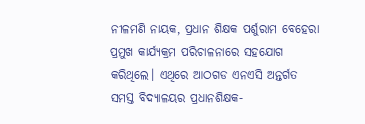ନୀଳମଣି ନାୟକ, ପ୍ରଧାନ ଶିକ୍ଷକ ପର୍ଶୁରାମ ବେହେରା ପ୍ରମୁଖ କାର୍ଯ୍ୟକ୍ରମ ପରିଚାଳନାରେ ସହଯୋଗ କରିଥିଲେ। ଏଥିରେ ଆଠଗଡ ଏନଏସି ଅନ୍ତର୍ଗତ ସମସ୍ତ ବିଦ୍ୟାଳୟର ପ୍ରଧାନଶିକ୍ଷକ-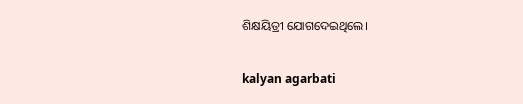ଶିକ୍ଷୟିତ୍ରୀ ଯୋଗଦେଇଥିଲେ।

kalyan agarbati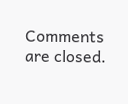Comments are closed.